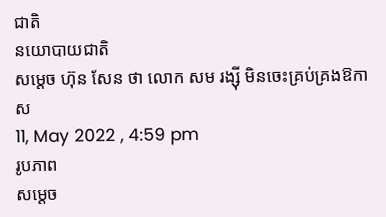ជាតិ
នយោបាយជាតិ
សម្តេច ហ៊ុន សែន ថា លោក សម រង្ស៊ី មិនចេះគ្រប់គ្រងឱកាស
11, May 2022 , 4:59 pm
រូបភាព
សម្តេច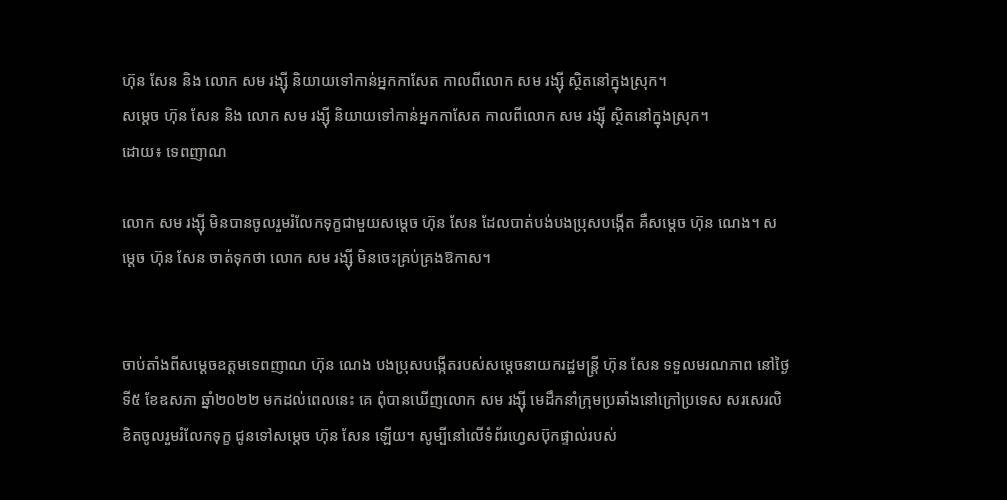ហ៊ុន សែន និង លោក សម រង្ស៊ី និយាយទៅកាន់អ្នកកាសែត កាលពីលោក សម រង្ស៊ី ស្ថិតនៅក្នុងស្រុក។
សម្តេច ហ៊ុន សែន និង លោក សម រង្ស៊ី និយាយទៅកាន់អ្នកកាសែត កាលពីលោក សម រង្ស៊ី ស្ថិតនៅក្នុងស្រុក។
ដោយ៖ ទេពញាណ

លោក សម រង្ស៊ី មិនបានចូលរួមរំលែកទុក្ខជាមួយសម្តេច ហ៊ុន សែន ដែលបាត់បង់បងប្រុសបង្កើត គឺសម្តេច ហ៊ុន ណេង។ សម្តេច ហ៊ុន សែន ចាត់ទុកថា លោក សម រង្ស៊ី មិនចេះគ្រប់គ្រងឱកាស។


ចាប់តាំងពីសម្តេចឧត្តមទេពញាណ ហ៊ុន ណេង បងប្រុសបង្កើតរបស់សម្តេចនាយករដ្ឋមន្រ្តី ហ៊ុន សែន ទទួលមរណភាព នៅថ្ងៃទី៥ ខែឧសភា ឆ្នាំ២០២២ មកដល់ពេលនេះ គេ ពុំបានឃើញលោក សម រង្ស៊ី មេដឹកនាំក្រុមប្រឆាំងនៅក្រៅប្រទេស សរសេរលិខិតចូលរួមរំលែកទុក្ខ ជូនទៅសម្តេច ហ៊ុន សែន ឡើយ។ សូម្បីនៅលើទំព័រហ្វេសប៊ុកផ្ទាល់របស់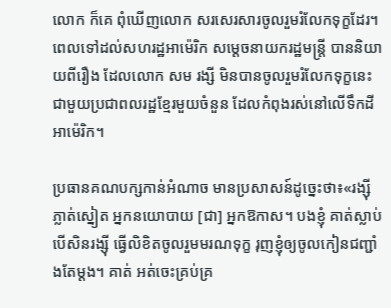លោក ក៏គេ ពុំឃើញលោក សរសេរសារចូលរួមរំលែកទុក្ខដែរ។ ពេលទៅដល់សហរដ្ឋអាម៉េរិក សម្តេចនាយករដ្ឋមន្រ្តី បាននិយាយពីរឿង ដែលលោក សម រង្សី មិនបានចូលរួមរំលែកទុក្ខនេះ ជាមួយប្រជាពលរដ្ឋខ្មែរមួយចំនួន ដែលកំពុងរស់នៅលើទឹកដីអាម៉េរិក។

ប្រធានគណបក្សកាន់អំណាច មានប្រសាសន៍ដូច្នេះថា៖«រង្ស៊ី ភ្លាត់ស្នៀត អ្នកនយោបាយ [ជា] អ្នកឱកាស។ បងខ្ញុំ គាត់ស្លាប់ បើសិនរង្ស៊ី ធ្វើលិខិតចូលរួមមរណទុក្ខ រុញខ្ញុំឲ្យចូលកៀនជញ្ជាំងតែម្តង។ គាត់ អត់ចេះគ្រប់គ្រ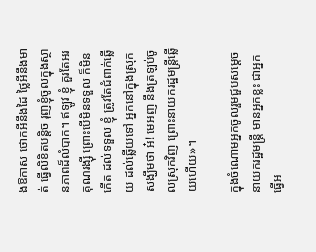ងឱកាស ថោកអីនឹងដៃ ថ្លៃអីនឹងមាត់ ធ្វើលិខិតបន្តិច រុញខ្ញុំចូលក្នុងស្ថានភាពដ៏លំបាក។ ឥឡូវ ខ្ញុំ គួរតែអរគុណរង្ស៊ី ព្រោះបើមិនទទួល ក៏មិនកើត ដល់ទទួល ខ្ញុំ ត្រូវតែជំពាក់ឆ្លើយ ដល់ឆ្លើយទៅ អ្នកនៅក្នុងស្រុក សង្ឃឹមថា អ៎! មេអញ នឹងត្រឡប់ចូលស្រុកវិញ ព្រោះនាយករដ្ឋមន្រ្តីឆ្លើយហើយ»។

ក្នុងចំណោមអ្នកចូលរួមជួបសម្តេចនាយករដ្ឋមន្រ្តី មានអ្នកខ្លះ ជាអ្នកធ្វើអ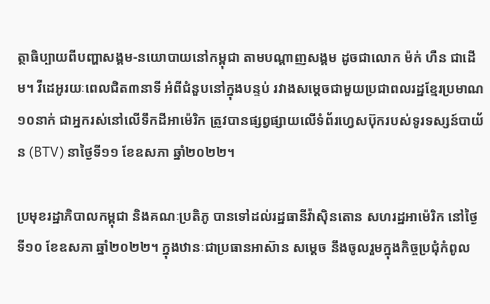ត្ថាធិប្បាយពីបញ្ហាសង្គម-នយោបាយនៅកម្ពុជា តាមបណ្តាញសង្គម ដូចជាលោក ម៉ក់ ហឺន ជាដើម។ វីដេអូរយៈពេលជិត៣នាទី អំពីជំនួបនៅក្នុងបន្ទប់ រវាងសម្តេចជាមួយប្រជាពលរដ្ឋខ្មែរប្រមាណ១០នាក់ ជាអ្នករស់នៅលើទឹកដីអាម៉េរិក ត្រូវបានផ្សព្វផ្សាយលើទំព័រហ្វេសប៊ុករបស់ទូរទស្សន៍បាយ័ន (BTV) នាថ្ងៃទី១១ ខែឧសភា ឆ្នាំ២០២២។

ប្រមុខរដ្ឋាភិបាលកម្ពុជា និងគណៈប្រតិភូ បានទៅដល់រដ្ឋធានីវ៉ាស៊ិនតោន សហរដ្ឋអាម៉េរិក នៅថ្ងៃទី១០ ខែឧសភា ឆ្នាំ២០២២។ ក្នុងឋានៈជាប្រធានអាស៊ាន សម្តេច នឹងចូលរួមក្នុងកិច្ចប្រជុំកំពូល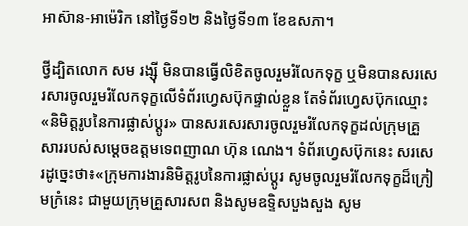អាស៊ាន-អាម៉េរិក នៅថ្ងៃទី១២ និងថ្ងៃទី១៣ ខែឧសភា។

ថ្វីដ្បិតលោក សម រង្ស៊ី មិនបានធ្វើលិខិតចូលរួមរំលែកទុក្ខ ឬមិនបានសរសេរសារចូលរួមរំលែកទុក្ខលើទំព័រហ្វេសប៊ុកផ្ទាល់ខ្លួន តែទំព័រហ្វេសប៊ុកឈ្មោះ «និមិត្តរូបនៃការផ្លាស់ប្តូរ» បានសរសេរសារចូលរួមរំលែកទុក្ខដល់ក្រុមគ្រួសាររបស់សម្តេចឧត្តមទេពញាណ ហ៊ុន ណេង។ ទំព័រហ្វេសប៊ុកនេះ សរសេរដូច្នេះថា៖«ក្រុមការងារនិមិត្តរូបនៃការផ្លាស់ប្ដូរ សូមចូលរួមរំលែកទុក្ខដ៏ក្រៀមក្រំនេះ ជាមួយក្រុមគ្រួសារសព និងសូមឧទ្ទិសបួងសួង សូម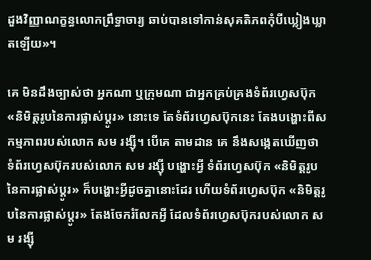ដួងវិញ្ញាណក្ខន្ធលោកព្រឹទ្ធាចារ្យ ឆាប់បានទៅកាន់សុគតិភពកុំបីឃ្លៀងឃ្លាតឡើយ»។

គេ មិនដឹងច្បាស់ថា អ្នកណា ឬក្រុមណា ជាអ្នកគ្រប់គ្រងទំព័រហ្វេសប៊ុក «និមិត្តរូបនៃការផ្លាស់ប្តូរ» នោះទេ តែទំព័រហ្វេសប៊ុកនេះ តែងបង្ហោះពីសកម្មភាពរបស់លោក សម រង្ស៊ី។ បើគេ តាមដាន គេ នឹងសង្កេតឃើញថា ទំព័រហ្វេសប៊ុករបស់លោក សម រង្ស៊ី បង្ហោះអ្វី ទំព័រហ្វេសប៊ុក «និមិត្តរូបនៃការផ្លាស់ប្តូរ» ក៏បង្ហោះអ្វីដូចគ្នានោះដែរ ហើយទំព័រហ្វេសប៊ុក «និមិត្តរូបនៃការផ្លាស់ប្តូរ» តែងចែករំលែកអ្វី ដែលទំព័រហ្វេសប៊ុករបស់លោក សម រង្ស៊ី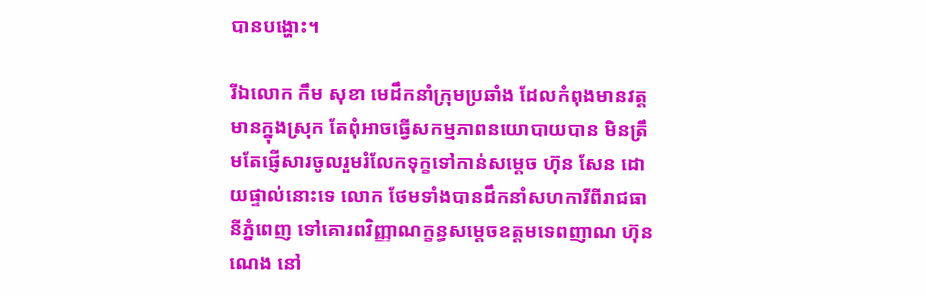បានបង្ហោះ។

រីឯលោក កឹម សុខា មេដឹកនាំក្រុមប្រឆាំង ដែលកំពុងមានវត្តមានក្នុងស្រុក តែពុំអាចធ្វើសកម្មភាពនយោបាយបាន មិនត្រឹមតែផ្ញើសារចូលរួមរំលែកទុក្ខទៅកាន់សម្តេច ហ៊ុន សែន ដោយផ្ទាល់នោះទេ លោក ថែមទាំងបានដឹកនាំសហការីពីរាជធានីភ្នំពេញ ទៅគោរពវិញ្ញាណក្ខន្ធសម្តេចឧត្តមទេពញាណ ហ៊ុន ណេង នៅ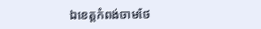ឯខេត្តកំពង់ចាមថែ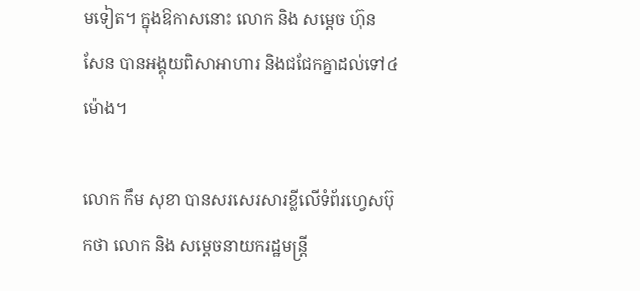មទៀត។ ក្នុងឱកាសនោះ លោក និង សម្តេច ហ៊ុន សែន បានអង្គុយពិសាអាហារ និងជជែកគ្នាដល់ទៅ៤ម៉ោង។

លោក កឹម សុខា បានសរសេរសារខ្លីលើទំព័រហ្វេសប៊ុកថា លោក និង សម្តេចនាយករដ្ឋមន្រ្តី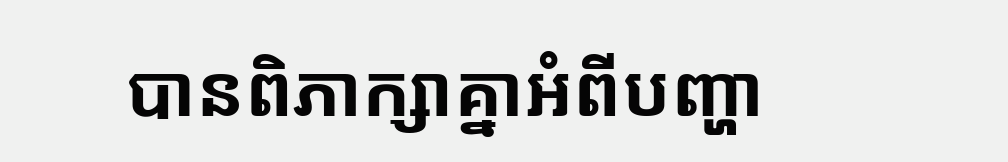បានពិភាក្សាគ្នាអំពីបញ្ហា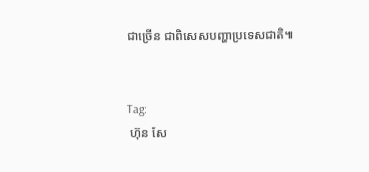ជាច្រើន ជាពិសេសបញ្ហាប្រទេសជាតិ៕


Tag:
 ហ៊ុន សែ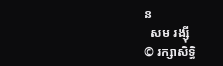ន
  សម រង្ស៊ី
© រក្សាសិទ្ធិ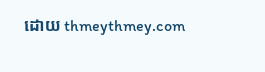ដោយ thmeythmey.com